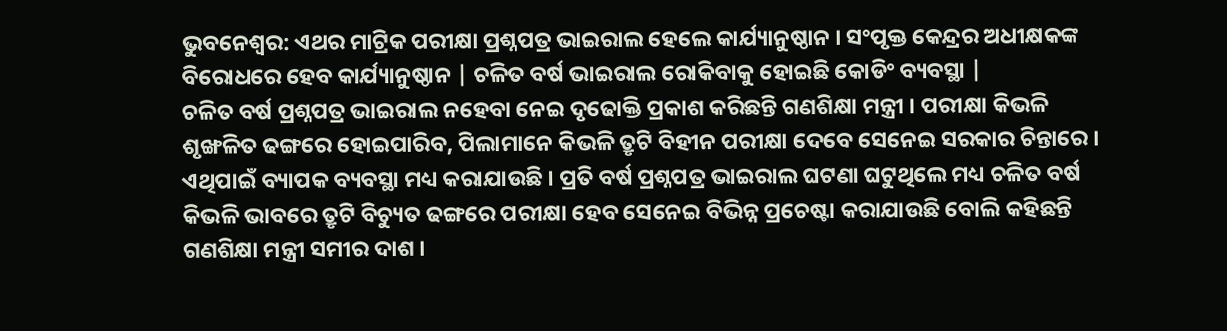ଭୁବନେଶ୍ବର: ଏଥର ମାଟ୍ରିକ ପରୀକ୍ଷା ପ୍ରଶ୍ନପତ୍ର ଭାଇରାଲ ହେଲେ କାର୍ଯ୍ୟାନୁଷ୍ଠାନ । ସଂପୃକ୍ତ କେନ୍ଦ୍ରର ଅଧୀକ୍ଷକଙ୍କ ବିରୋଧରେ ହେବ କାର୍ଯ୍ୟାନୁଷ୍ଠାନ | ଚଳିତ ବର୍ଷ ଭାଇରାଲ ରୋକିବାକୁ ହୋଇଛି କୋଡିଂ ବ୍ୟବସ୍ଥା |
ଚଳିତ ବର୍ଷ ପ୍ରଶ୍ନପତ୍ର ଭାଇରାଲ ନହେବା ନେଇ ଦୃଢୋକ୍ତି ପ୍ରକାଶ କରିଛନ୍ତି ଗଣଶିକ୍ଷା ମନ୍ତ୍ରୀ । ପରୀକ୍ଷା କିଭଳି ଶୃଙ୍ଖଳିତ ଢଙ୍ଗରେ ହୋଇପାରିବ, ପିଲାମାନେ କିଭଳି ତ୍ରୃଟି ବିହୀନ ପରୀକ୍ଷା ଦେବେ ସେନେଇ ସରକାର ଚିନ୍ତାରେ । ଏଥିପାଇଁ ବ୍ୟାପକ ବ୍ୟବସ୍ଥା ମଧ୍ୟ କରାଯାଉଛି । ପ୍ରତି ବର୍ଷ ପ୍ରଶ୍ନପତ୍ର ଭାଇରାଲ ଘଟଣା ଘଟୁଥିଲେ ମଧ୍ୟ ଚଳିତ ବର୍ଷ କିଭଳି ଭାବରେ ତ୍ରୃଟି ବିଚ୍ୟୁତ ଢଙ୍ଗରେ ପରୀକ୍ଷା ହେବ ସେନେଇ ବିଭିନ୍ନ ପ୍ରଚେଷ୍ଟା କରାଯାଉଛି ବୋଲି କହିଛନ୍ତି ଗଣଶିକ୍ଷା ମନ୍ତ୍ରୀ ସମୀର ଦାଶ ।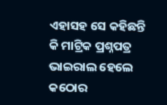ଏହାସହ ସେ କହିଛନ୍ତି କି ମାଟ୍ରିକ ପ୍ରଶ୍ନପତ୍ର ଭାଇରାଲ ହେଲେ କଠୋର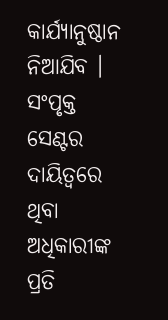କାର୍ଯ୍ୟାନୁଷ୍ଠାନ ନିଆଯିବ । ସଂପୃକ୍ତ ସେଣ୍ଟର ଦାୟିତ୍ଵରେ ଥିବା ଅଧିକାରୀଙ୍କ ପ୍ରତି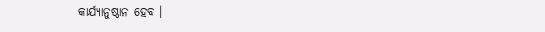କାର୍ଯ୍ୟାନୁଷ୍ଠାନ ହେବ ।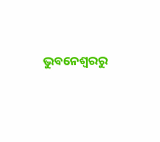ଭୁବନେଶ୍ବରରୁ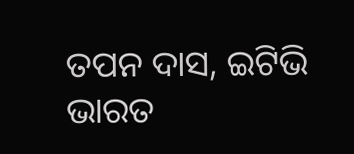ତପନ ଦାସ, ଇଟିଭି ଭାରତ